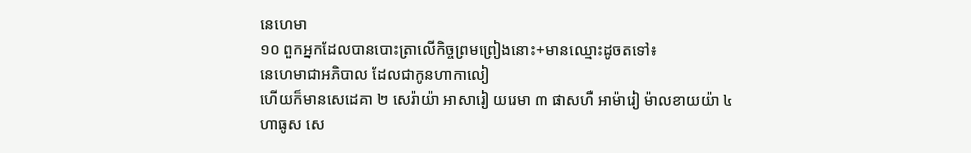នេហេមា
១០ ពួកអ្នកដែលបានបោះត្រាលើកិច្ចព្រមព្រៀងនោះ+មានឈ្មោះដូចតទៅ៖
នេហេមាជាអភិបាល ដែលជាកូនហាកាលៀ
ហើយក៏មានសេដេគា ២ សេរ៉ាយ៉ា អាសារៀ យរេមា ៣ ផាសហឺ អាម៉ារៀ ម៉ាលខាយយ៉ា ៤ ហាធូស សេ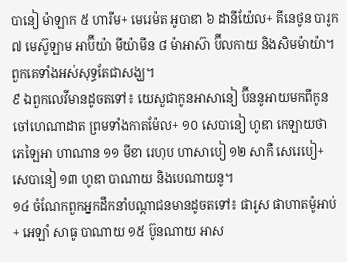បានៀ ម៉ាឡាក ៥ ហារីម+ មេរេម៉ត អូបាឌា ៦ ដានីយ៉ែល+ គីនេថូន បារូក ៧ មេស៊ូឡាម អាប៊ីយ៉ា មីយ៉ាមីន ៨ ម៉ាអាស៊ា ប៊ីលកាយ និងសិមម៉ាយ៉ា។ ពួកគេទាំងអស់សុទ្ធតែជាសង្ឃ។
៩ ឯពួកលេវីមានដូចតទៅ៖ យេសួជាកូនអាសានៀ ប៊ីននូអាយមកពីកូនចៅហេណាដាត ព្រមទាំងកាតម៉ែល+ ១០ សេបានៀ ហូឌា កេឡាយថា ភេឡៃអា ហាណាន ១១ មីខា រេហុប ហាសាបៀ ១២ សាកឺ សេរេបៀ+ សេបានៀ ១៣ ហូឌា បាណាយ និងបេណាយនូ។
១៤ ចំណែកពួកអ្នកដឹកនាំបណ្ដាជនមានដូចតទៅ៖ ផារូស ផាហាតម៉ូអាប់+ អេឡាំ សាធូ បាណាយ ១៥ ប៊ូនណាយ អាស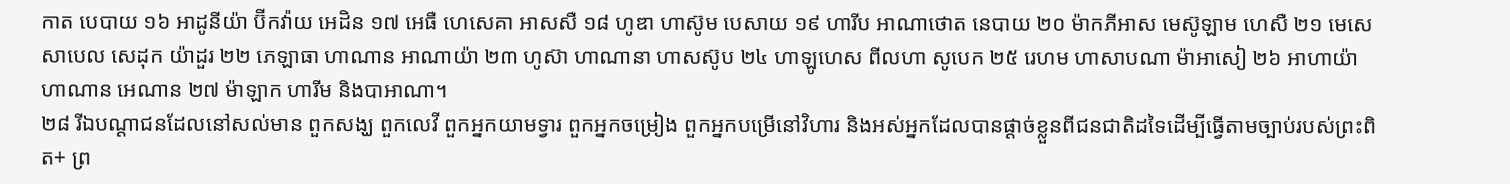កាត បេបាយ ១៦ អាដូនីយ៉ា ប៊ីកវ៉ាយ អេដិន ១៧ អេធឺ ហេសេគា អាសសឺ ១៨ ហូឌា ហាស៊ូម បេសាយ ១៩ ហារីប អាណាថោត នេបាយ ២០ ម៉ាកភីអាស មេស៊ូឡាម ហេសឺ ២១ មេសេសាបេល សេដុក យ៉ាដួរ ២២ ភេឡាធា ហាណាន អាណាយ៉ា ២៣ ហូស៊ា ហាណានា ហាសស៊ូប ២៤ ហាឡូហេស ពីលហា សូបេក ២៥ រេហម ហាសាបណា ម៉ាអាសៀ ២៦ អាហាយ៉ា ហាណាន អេណាន ២៧ ម៉ាឡាក ហារីម និងបាអាណា។
២៨ រីឯបណ្ដាជនដែលនៅសល់មាន ពួកសង្ឃ ពួកលេវី ពួកអ្នកយាមទ្វារ ពួកអ្នកចម្រៀង ពួកអ្នកបម្រើនៅវិហារ និងអស់អ្នកដែលបានផ្ដាច់ខ្លួនពីជនជាតិដទៃដើម្បីធ្វើតាមច្បាប់របស់ព្រះពិត+ ព្រ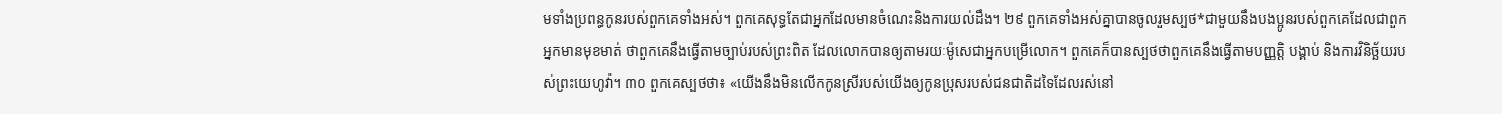មទាំងប្រពន្ធកូនរបស់ពួកគេទាំងអស់។ ពួកគេសុទ្ធតែជាអ្នកដែលមានចំណេះនិងការយល់ដឹង។ ២៩ ពួកគេទាំងអស់គ្នាបានចូលរួមស្បថ*ជាមួយនឹងបងប្អូនរបស់ពួកគេដែលជាពួកអ្នកមានមុខមាត់ ថាពួកគេនឹងធ្វើតាមច្បាប់របស់ព្រះពិត ដែលលោកបានឲ្យតាមរយៈម៉ូសេជាអ្នកបម្រើលោក។ ពួកគេក៏បានស្បថថាពួកគេនឹងធ្វើតាមបញ្ញត្តិ បង្គាប់ និងការវិនិច្ឆ័យរបស់ព្រះយេហូវ៉ា។ ៣០ ពួកគេស្បថថា៖ «យើងនឹងមិនលើកកូនស្រីរបស់យើងឲ្យកូនប្រុសរបស់ជនជាតិដទៃដែលរស់នៅ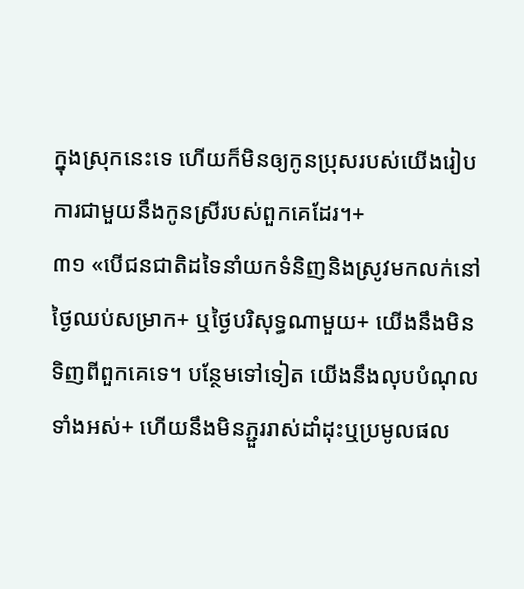ក្នុងស្រុកនេះទេ ហើយក៏មិនឲ្យកូនប្រុសរបស់យើងរៀបការជាមួយនឹងកូនស្រីរបស់ពួកគេដែរ។+
៣១ «បើជនជាតិដទៃនាំយកទំនិញនិងស្រូវមកលក់នៅថ្ងៃឈប់សម្រាក+ ឬថ្ងៃបរិសុទ្ធណាមួយ+ យើងនឹងមិនទិញពីពួកគេទេ។ បន្ថែមទៅទៀត យើងនឹងលុបបំណុលទាំងអស់+ ហើយនឹងមិនភ្ជួររាស់ដាំដុះឬប្រមូលផល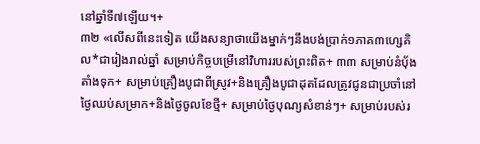នៅឆ្នាំទី៧ឡើយ។+
៣២ «លើសពីនេះទៀត យើងសន្យាថាយើងម្នាក់ៗនឹងបង់ប្រាក់១ភាគ៣ហ្សេគិល*ជារៀងរាល់ឆ្នាំ សម្រាប់កិច្ចបម្រើនៅវិហាររបស់ព្រះពិត+ ៣៣ សម្រាប់នំប៉័ងតាំងទុក+ សម្រាប់គ្រឿងបូជាពីស្រូវ+និងគ្រឿងបូជាដុតដែលត្រូវជូនជាប្រចាំនៅថ្ងៃឈប់សម្រាក+និងថ្ងៃចូលខែថ្មី+ សម្រាប់ថ្ងៃបុណ្យសំខាន់ៗ+ សម្រាប់របស់រ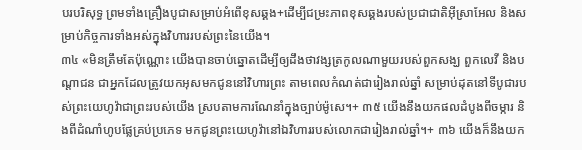បរបរិសុទ្ធ ព្រមទាំងគ្រឿងបូជាសម្រាប់អំពើខុសឆ្គង+ដើម្បីជម្រះភាពខុសឆ្គងរបស់ប្រជាជាតិអ៊ីស្រាអែល និងសម្រាប់កិច្ចការទាំងអស់ក្នុងវិហាររបស់ព្រះនៃយើង។
៣៤ «មិនត្រឹមតែប៉ុណ្ណោះ យើងបានចាប់ឆ្នោតដើម្បីឲ្យដឹងថាវង្សត្រកូលណាមួយរបស់ពួកសង្ឃ ពួកលេវី និងបណ្ដាជន ជាអ្នកដែលត្រូវយកអុសមកជូននៅវិហារព្រះ តាមពេលកំណត់ជារៀងរាល់ឆ្នាំ សម្រាប់ដុតនៅទីបូជារបស់ព្រះយេហូវ៉ាជាព្រះរបស់យើង ស្របតាមការណែនាំក្នុងច្បាប់ម៉ូសេ។+ ៣៥ យើងនឹងយកផលដំបូងពីចម្ការ និងពីដំណាំហូបផ្លែគ្រប់ប្រភេទ មកជូនព្រះយេហូវ៉ានៅឯវិហាររបស់លោកជារៀងរាល់ឆ្នាំ។+ ៣៦ យើងក៏នឹងយក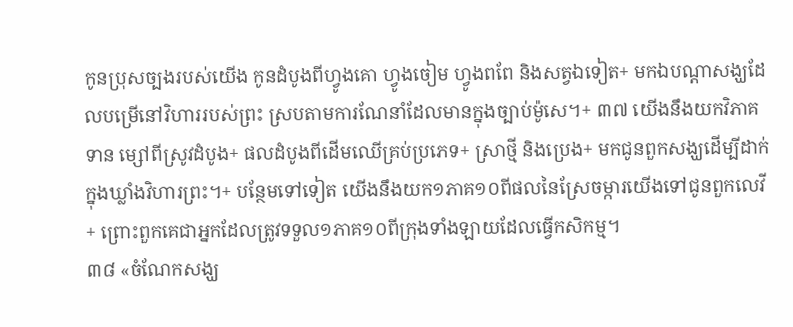កូនប្រុសច្បងរបស់យើង កូនដំបូងពីហ្វូងគោ ហ្វូងចៀម ហ្វូងពពែ និងសត្វឯទៀត+ មកឯបណ្ដាសង្ឃដែលបម្រើនៅវិហាររបស់ព្រះ ស្របតាមការណែនាំដែលមានក្នុងច្បាប់ម៉ូសេ។+ ៣៧ យើងនឹងយកវិភាគទាន ម្សៅពីស្រូវដំបូង+ ផលដំបូងពីដើមឈើគ្រប់ប្រភេទ+ ស្រាថ្មី និងប្រេង+ មកជូនពួកសង្ឃដើម្បីដាក់ក្នុងឃ្លាំងវិហារព្រះ។+ បន្ថែមទៅទៀត យើងនឹងយក១ភាគ១០ពីផលនៃស្រែចម្ការយើងទៅជូនពួកលេវី+ ព្រោះពួកគេជាអ្នកដែលត្រូវទទួល១ភាគ១០ពីក្រុងទាំងឡាយដែលធ្វើកសិកម្ម។
៣៨ «ចំណែកសង្ឃ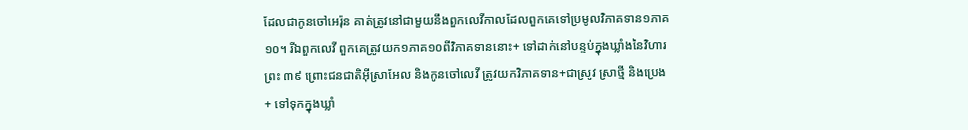ដែលជាកូនចៅអេរ៉ុន គាត់ត្រូវនៅជាមួយនឹងពួកលេវីកាលដែលពួកគេទៅប្រមូលវិភាគទាន១ភាគ១០។ រីឯពួកលេវី ពួកគេត្រូវយក១ភាគ១០ពីវិភាគទាននោះ+ ទៅដាក់នៅបន្ទប់ក្នុងឃ្លាំងនៃវិហារព្រះ ៣៩ ព្រោះជនជាតិអ៊ីស្រាអែល និងកូនចៅលេវី ត្រូវយកវិភាគទាន+ជាស្រូវ ស្រាថ្មី និងប្រេង+ ទៅទុកក្នុងឃ្លាំ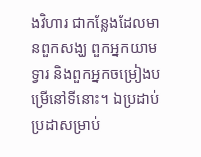ងវិហារ ជាកន្លែងដែលមានពួកសង្ឃ ពួកអ្នកយាមទ្វារ និងពួកអ្នកចម្រៀងបម្រើនៅទីនោះ។ ឯប្រដាប់ប្រដាសម្រាប់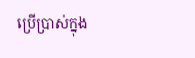ប្រើប្រាស់ក្នុង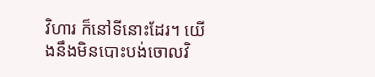វិហារ ក៏នៅទីនោះដែរ។ យើងនឹងមិនបោះបង់ចោលវិ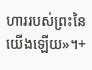ហាររបស់ព្រះនៃយើងឡើយ»។+